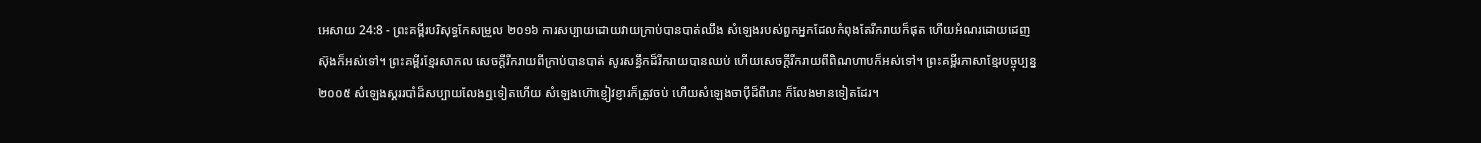អេសាយ 24:8 - ព្រះគម្ពីរបរិសុទ្ធកែសម្រួល ២០១៦ ការសប្បាយដោយវាយក្រាប់បានបាត់ឈឹង សំឡេងរបស់ពួកអ្នកដែលកំពុងតែរីករាយក៏ផុត ហើយអំណរដោយដេញស៊ុងក៏អស់ទៅ។ ព្រះគម្ពីរខ្មែរសាកល សេចក្ដីរីករាយពីក្រាប់បានបាត់ សូរសន្ធឹកដ៏រីករាយបានឈប់ ហើយសេចក្ដីរីករាយពីពិណហាបក៏អស់ទៅ។ ព្រះគម្ពីរភាសាខ្មែរបច្ចុប្បន្ន ២០០៥ សំឡេងស្គររបាំដ៏សប្បាយលែងឮទៀតហើយ សំឡេងហ៊ោខ្ញៀវខ្ញារក៏ត្រូវចប់ ហើយសំឡេងចាប៉ីដ៏ពីរោះ ក៏លែងមានទៀតដែរ។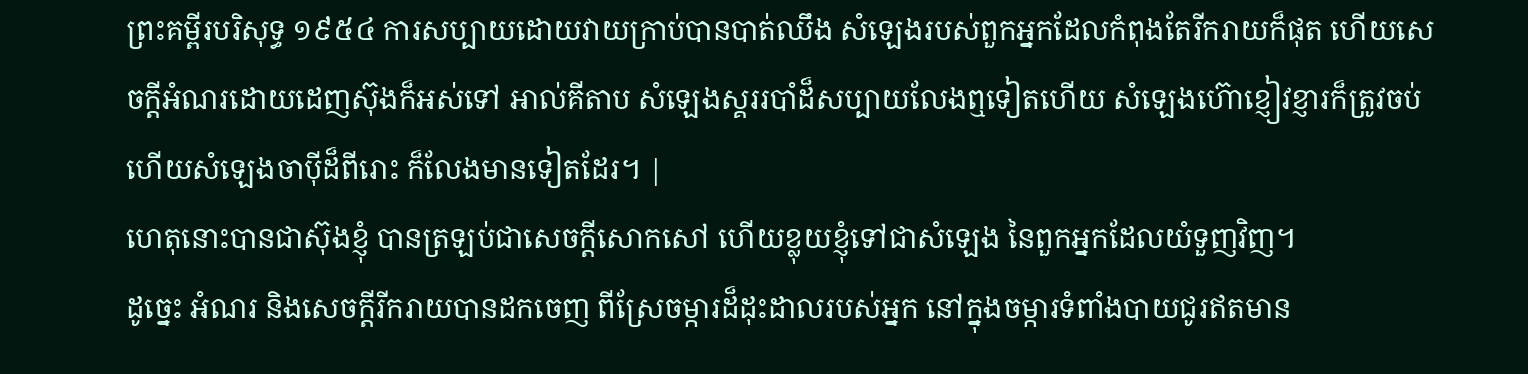ព្រះគម្ពីរបរិសុទ្ធ ១៩៥៤ ការសប្បាយដោយវាយក្រាប់បានបាត់ឈឹង សំឡេងរបស់ពួកអ្នកដែលកំពុងតែរីករាយក៏ផុត ហើយសេចក្ដីអំណរដោយដេញស៊ុងក៏អស់ទៅ អាល់គីតាប សំឡេងស្គររបាំដ៏សប្បាយលែងឮទៀតហើយ សំឡេងហ៊ោខ្ញៀវខ្ញារក៏ត្រូវចប់ ហើយសំឡេងចាប៉ីដ៏ពីរោះ ក៏លែងមានទៀតដែរ។ |
ហេតុនោះបានជាស៊ុងខ្ញុំ បានត្រឡប់ជាសេចក្ដីសោកសៅ ហើយខ្លុយខ្ញុំទៅជាសំឡេង នៃពួកអ្នកដែលយំទួញវិញ។
ដូច្នេះ អំណរ និងសេចក្ដីរីករាយបានដកចេញ ពីស្រែចម្ការដ៏ដុះដាលរបស់អ្នក នៅក្នុងចម្ការទំពាំងបាយជូរឥតមាន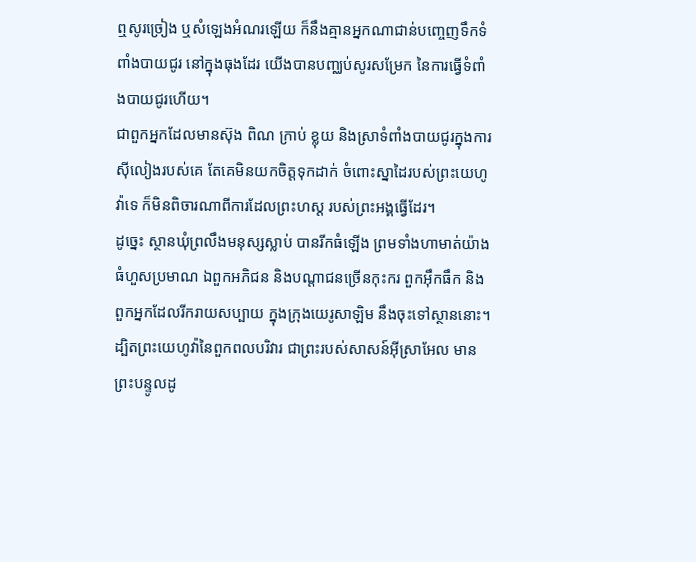ឮសូរច្រៀង ឬសំឡេងអំណរឡើយ ក៏នឹងគ្មានអ្នកណាជាន់បញ្ចេញទឹកទំពាំងបាយជូរ នៅក្នុងធុងដែរ យើងបានបញ្ឈប់សូរសម្រែក នៃការធ្វើទំពាំងបាយជូរហើយ។
ជាពួកអ្នកដែលមានស៊ុង ពិណ ក្រាប់ ខ្លុយ និងស្រាទំពាំងបាយជូរក្នុងការស៊ីលៀងរបស់គេ តែគេមិនយកចិត្តទុកដាក់ ចំពោះស្នាដៃរបស់ព្រះយេហូវ៉ាទេ ក៏មិនពិចារណាពីការដែលព្រះហស្ត របស់ព្រះអង្គធ្វើដែរ។
ដូច្នេះ ស្ថានឃុំព្រលឹងមនុស្សស្លាប់ បានរីកធំឡើង ព្រមទាំងហាមាត់យ៉ាងធំហួសប្រមាណ ឯពួកអភិជន និងបណ្ដាជនច្រើនកុះករ ពួកអ៊ឹកធឹក និងពួកអ្នកដែលរីករាយសប្បាយ ក្នុងក្រុងយេរូសាឡិម នឹងចុះទៅស្ថាននោះ។
ដ្បិតព្រះយេហូវ៉ានៃពួកពលបរិវារ ជាព្រះរបស់សាសន៍អ៊ីស្រាអែល មានព្រះបន្ទូលដូ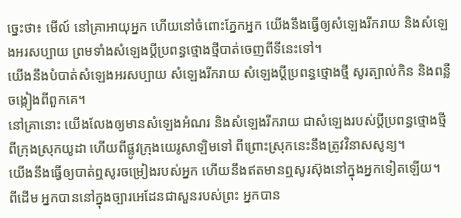ច្នេះថា៖ មើល៍ នៅគ្រាអាយុអ្នក ហើយនៅចំពោះភ្នែកអ្នក យើងនឹងធ្វើឲ្យសំឡេងរីករាយ និងសំឡេងអរសប្បាយ ព្រមទាំងសំឡេងប្ដីប្រពន្ធថ្មោងថ្មីបាត់ចេញពីទីនេះទៅ។
យើងនឹងបំបាត់សំឡេងអរសប្បាយ សំឡេងរីករាយ សំឡេងប្ដីប្រពន្ធថ្មោងថ្មី សូរត្បាល់កិន និងពន្លឺចង្កៀងពីពួកគេ។
នៅគ្រានោះ យើងលែងឲ្យមានសំឡេងអំណរ និងសំឡេងរីករាយ ជាសំឡេងរបស់ប្ដីប្រពន្ធថ្មោងថ្មី ពីក្រុងស្រុកយូដា ហើយពីផ្លូវក្រុងយេរូសាឡិមទៅ ពីព្រោះស្រុកនេះនឹងត្រូវវិនាសសូន្យ។
យើងនឹងធ្វើឲ្យបាត់ឮសូរចម្រៀងរបស់អ្នក ហើយនឹងឥតមានឮសូរស៊ុងនៅក្នុងអ្នកទៀតឡើយ។
ពីដើម អ្នកបាននៅក្នុងច្បារអេដែនជាសួនរបស់ព្រះ អ្នកបាន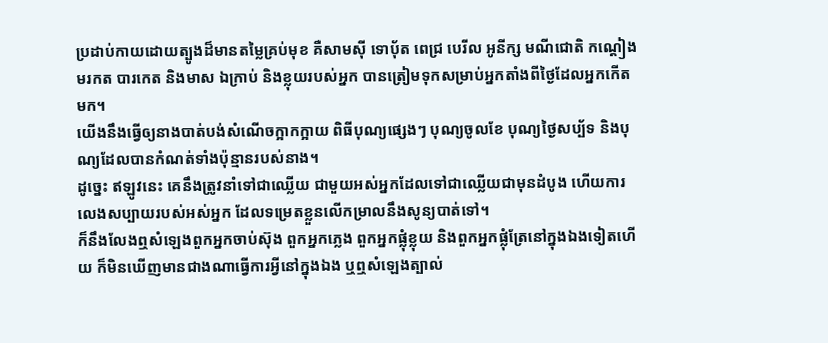ប្រដាប់កាយដោយត្បូងដ៏មានតម្លៃគ្រប់មុខ គឺសាមស៊ី ទោបុ័ត ពេជ្រ បេរីល អូនីក្ស មណីជោតិ កណ្តៀង មរកត បារកេត និងមាស ឯក្រាប់ និងខ្លុយរបស់អ្នក បានត្រៀមទុកសម្រាប់អ្នកតាំងពីថ្ងៃដែលអ្នកកើតមក។
យើងនឹងធ្វើឲ្យនាងបាត់បង់សំណើចក្អាកក្អាយ ពិធីបុណ្យផ្សេងៗ បុណ្យចូលខែ បុណ្យថ្ងៃសប្ប័ទ និងបុណ្យដែលបានកំណត់ទាំងប៉ុន្មានរបស់នាង។
ដូច្នេះ ឥឡូវនេះ គេនឹងត្រូវនាំទៅជាឈ្លើយ ជាមួយអស់អ្នកដែលទៅជាឈ្លើយជាមុនដំបូង ហើយការលេងសប្បាយរបស់អស់អ្នក ដែលទម្រេតខ្លួនលើកម្រាលនឹងសូន្យបាត់ទៅ។
ក៏នឹងលែងឮសំឡេងពួកអ្នកចាប់ស៊ុង ពួកអ្នកភ្លេង ពួកអ្នកផ្លុំខ្លុយ និងពួកអ្នកផ្លុំត្រែនៅក្នុងឯងទៀតហើយ ក៏មិនឃើញមានជាងណាធ្វើការអ្វីនៅក្នុងឯង ឬឮសំឡេងត្បាល់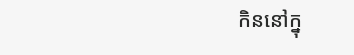កិននៅក្នុ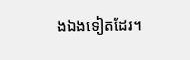ងឯងទៀតដែរ។